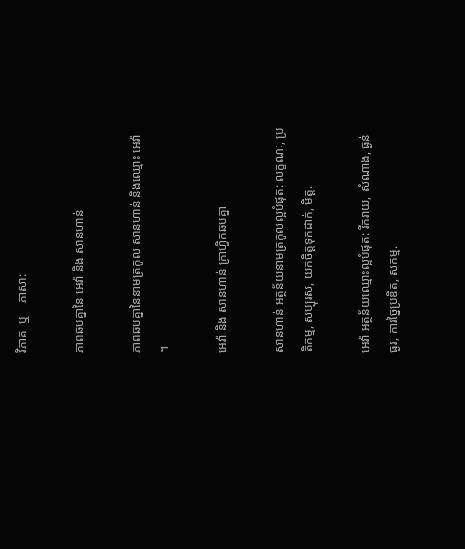វិភាគ  ឬ    ភាសា:

ភាពឆបគ្នានៃ អេវ៉ា និង សានហាន់

ភាពឆបគ្នានៃនាមត្រកូល សានហាន់ និងឈ្មោះ អេវ៉ា ។

អេវ៉ា និង សានហាន់ ក្រាហ្វិកឆបគ្នា

សានហាន់ អត្ថន័យនាមត្រកូលល្អបំផុត: លក្ខណៈ, ប្រតិកម្ម, សប្បុរស, យកចិត្តទុកដាក់, មិត្ត.

អេវ៉ា អត្ថន័យឈ្មោះល្អបំផុត: រីករាយ, សំណាង, ធ្ងន់ធ្ងរ, ការច្នៃប្រឌិត, សកម្ម.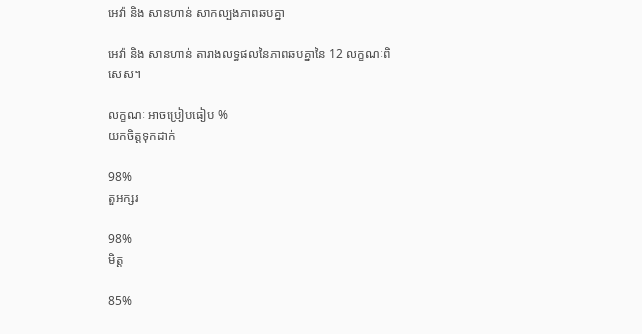អេវ៉ា និង សានហាន់ សាកល្បងភាពឆបគ្នា

អេវ៉ា និង សានហាន់ តារាងលទ្ធផលនៃភាពឆបគ្នានៃ 12 លក្ខណៈពិសេស។

លក្ខណៈ អាចប្រៀបធៀប %
យកចិត្តទុកដាក់

98%
តួអក្សរ

98%
មិត្ត

85%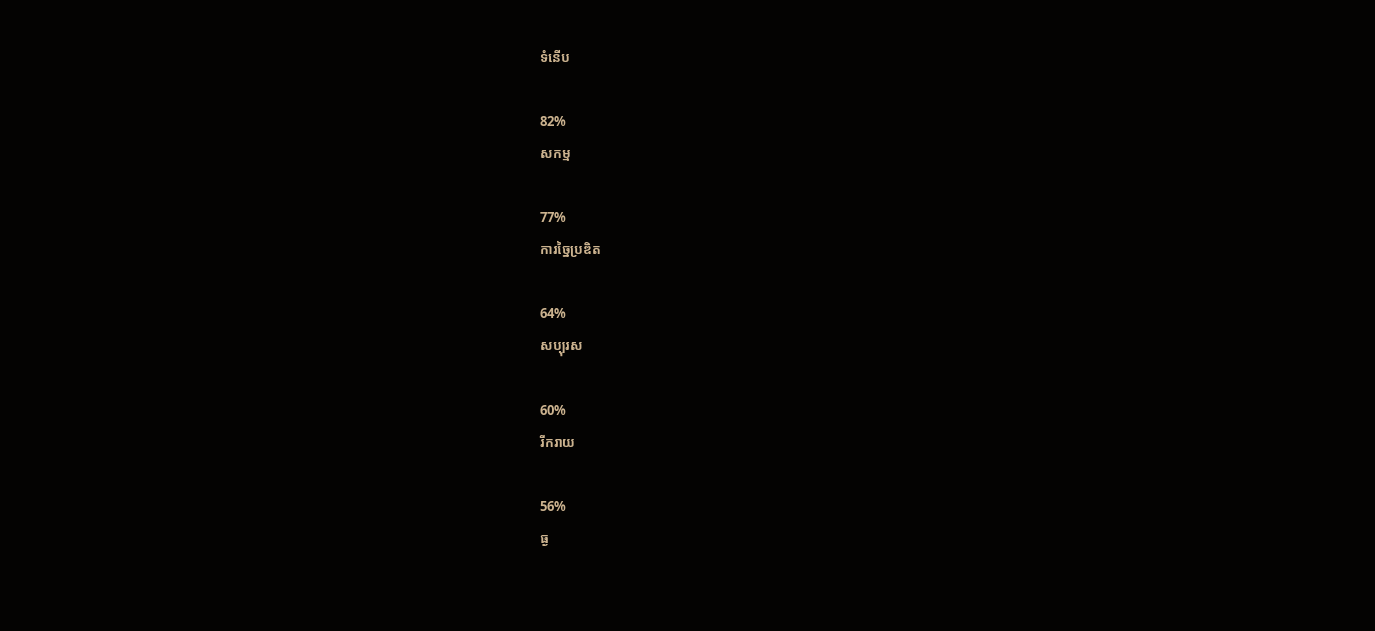ទំនើប

82%
សកម្ម

77%
ការច្នៃប្រឌិត

64%
សប្បុរស

60%
រីករាយ

56%
ធ្ង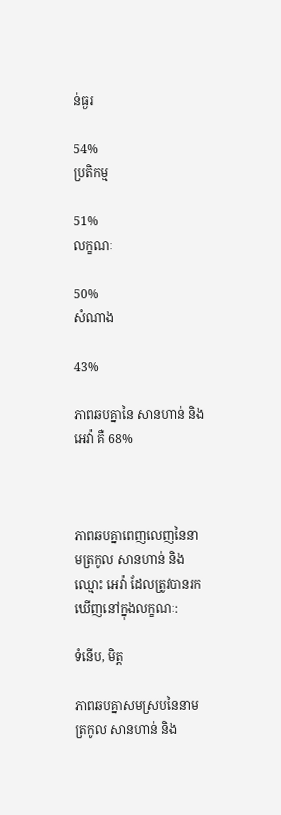ន់ធ្ងរ

54%
ប្រតិកម្ម

51%
លក្ខណៈ

50%
សំណាង

43%

ភាពឆបគ្នានៃ សានហាន់ និង អេវ៉ា គឺ 68%



ភាពឆបគ្នាពេញលេញនៃនាមត្រកូល សានហាន់ និងឈ្មោះ អេវ៉ា ដែលត្រូវបានរកឃើញនៅក្នុងលក្ខណៈ:

ទំនើប, មិត្ត

ភាពឆបគ្នាសមស្របនៃនាមត្រកូល សានហាន់ និង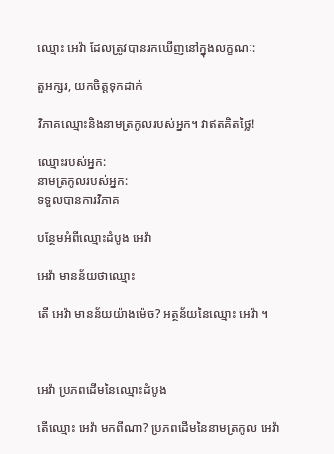ឈ្មោះ អេវ៉ា ដែលត្រូវបានរកឃើញនៅក្នុងលក្ខណៈ:

តួអក្សរ, យកចិត្តទុកដាក់

វិភាគឈ្មោះនិងនាមត្រកូលរបស់អ្នក។ វាឥតគិតថ្លៃ!

ឈ្មោះរបស់អ្នក:
នាមត្រកូលរបស់អ្នក:
ទទួលបានការវិភាគ

បន្ថែមអំពីឈ្មោះដំបូង អេវ៉ា

អេវ៉ា មានន័យថាឈ្មោះ

តើ អេវ៉ា មានន័យយ៉ាងម៉េច? អត្ថន័យនៃឈ្មោះ អេវ៉ា ។



អេវ៉ា ប្រភពដើមនៃឈ្មោះដំបូង

តើឈ្មោះ អេវ៉ា មកពីណា? ប្រភពដើមនៃនាមត្រកូល អេវ៉ា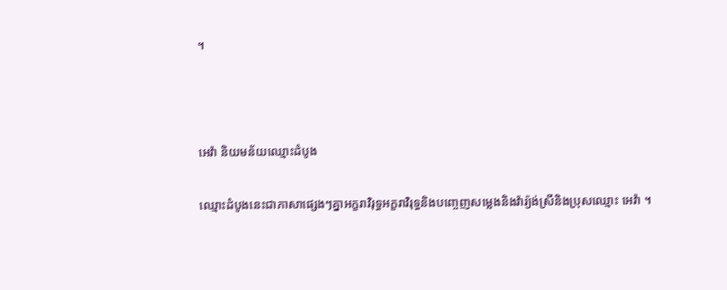។



អេវ៉ា និយមន័យឈ្មោះដំបូង

ឈ្មោះដំបូងនេះជាភាសាផ្សេងៗគ្នាអក្ខរាវិរុទ្ធអក្ខរាវិរុទ្ធនិងបញ្ចេញសម្លេងនិងវ៉ារ្យ៉ង់ស្រីនិងប្រុសឈ្មោះ អេវ៉ា ។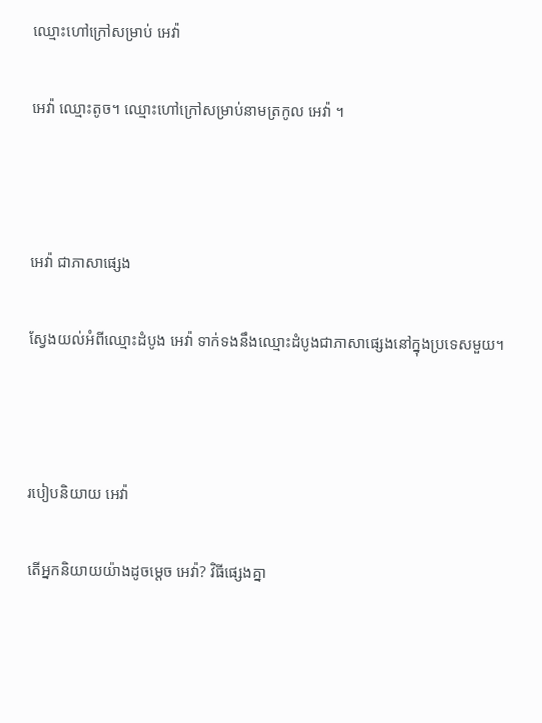ឈ្មោះហៅក្រៅសម្រាប់ អេវ៉ា

អេវ៉ា ឈ្មោះតូច។ ឈ្មោះហៅក្រៅសម្រាប់នាមត្រកូល អេវ៉ា ។



អេវ៉ា ជាភាសាផ្សេង

ស្វែងយល់អំពីឈ្មោះដំបូង អេវ៉ា ទាក់ទងនឹងឈ្មោះដំបូងជាភាសាផ្សេងនៅក្នុងប្រទេសមួយ។



របៀបនិយាយ អេវ៉ា

តើអ្នកនិយាយយ៉ាងដូចម្តេច អេវ៉ា? វិធីផ្សេងគ្នា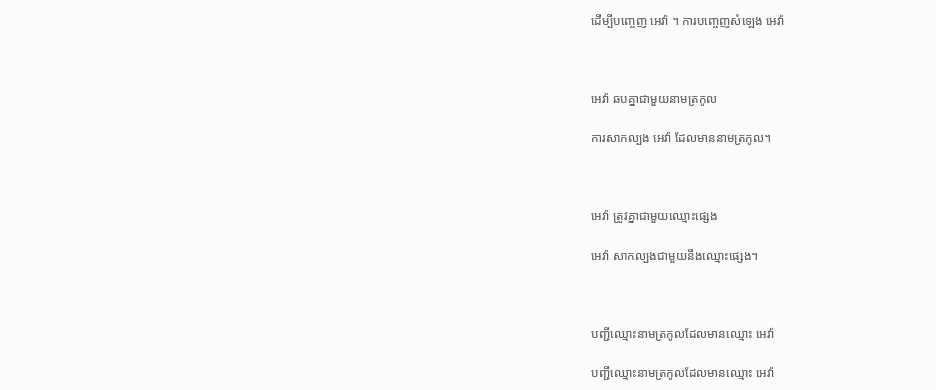ដើម្បីបញ្ចេញ អេវ៉ា ។ ការបញ្ចេញសំឡេង អេវ៉ា



អេវ៉ា ឆបគ្នាជាមួយនាមត្រកូល

ការសាកល្បង អេវ៉ា ដែលមាននាមត្រកូល។



អេវ៉ា ត្រូវគ្នាជាមួយឈ្មោះផ្សេង

អេវ៉ា សាកល្បងជាមួយនឹងឈ្មោះផ្សេង។



បញ្ជីឈ្មោះនាមត្រកូលដែលមានឈ្មោះ អេវ៉ា

បញ្ជីឈ្មោះនាមត្រកូលដែលមានឈ្មោះ អេវ៉ា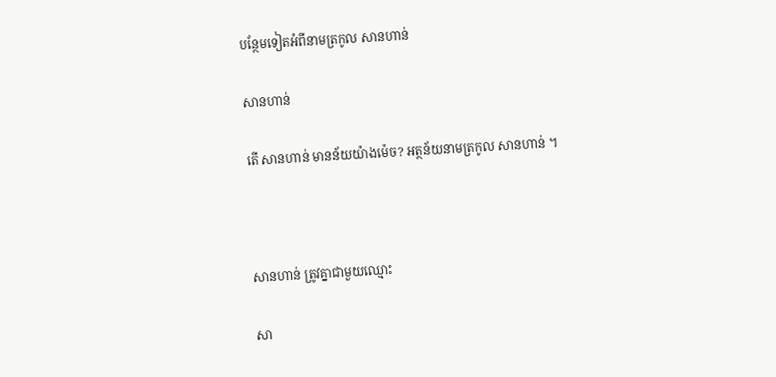បន្ថែមទៀតអំពីនាមត្រកូល សានហាន់

សានហាន់

តើ សានហាន់ មានន័យយ៉ាងម៉េច? អត្ថន័យនាមត្រកូល សានហាន់ ។



សានហាន់ ត្រូវគ្នាជាមួយឈ្មោះ

សា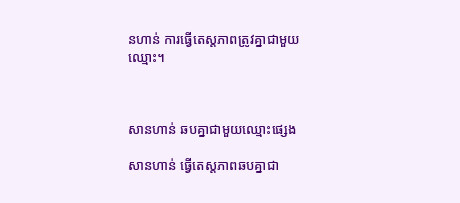នហាន់ ការធ្វើតេស្តភាពត្រូវគ្នាជាមួយឈ្មោះ។



សានហាន់ ឆបគ្នាជាមួយឈ្មោះផ្សេង

សានហាន់ ធ្វើតេស្តភាពឆបគ្នាជា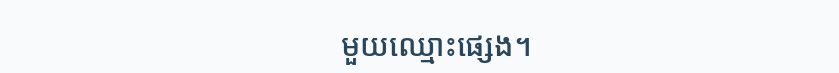មួយឈ្មោះផ្សេង។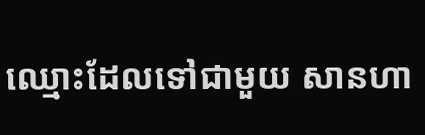ឈ្មោះដែលទៅជាមួយ សានហា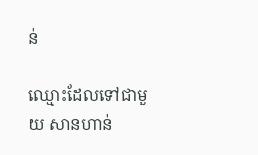ន់

ឈ្មោះដែលទៅជាមួយ សានហាន់